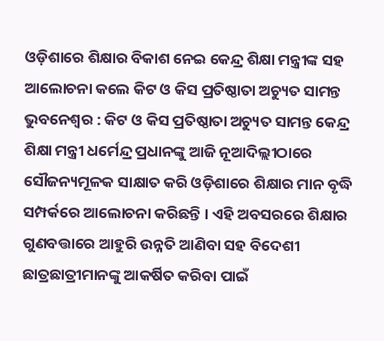ଓଡ଼ିଶାରେ ଶିକ୍ଷାର ବିକାଶ ନେଇ କେନ୍ଦ୍ର ଶିକ୍ଷା ମନ୍ତ୍ରୀଙ୍କ ସହ ଆଲୋଚନା କଲେ କିଟ ଓ କିସ ପ୍ରତିଷ୍ଠାତା ଅଚ୍ୟୁତ ସାମନ୍ତ
ଭୁବନେଶ୍ୱର : କିଟ ଓ କିସ ପ୍ରତିଷ୍ଠାତା ଅଚ୍ୟୁତ ସାମନ୍ତ କେନ୍ଦ୍ର ଶିକ୍ଷା ମନ୍ତ୍ରୀ ଧର୍ମେନ୍ଦ୍ର ପ୍ରଧାନଙ୍କୁ ଆଜି ନୂଆଦିଲ୍ଲୀଠାରେ ସୌଜନ୍ୟମୂଳକ ସାକ୍ଷାତ କରି ଓଡ଼ିଶାରେ ଶିକ୍ଷାର ମାନ ବୃଦ୍ଧି ସମ୍ପର୍କରେ ଆଲୋଚନା କରିଛନ୍ତି । ଏହି ଅବସରରେ ଶିକ୍ଷାର ଗୁଣବତ୍ତାରେ ଆହୁରି ଉନ୍ନତି ଆଣିବା ସହ ବିଦେଶୀ ଛାତ୍ରଛାତ୍ରୀମାନଙ୍କୁ ଆକର୍ଷିତ କରିବା ପାଇଁ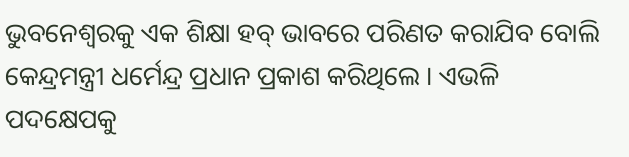ଭୁବନେଶ୍ୱରକୁ ଏକ ଶିକ୍ଷା ହବ୍ ଭାବରେ ପରିଣତ କରାଯିବ ବୋଲି କେନ୍ଦ୍ରମନ୍ତ୍ରୀ ଧର୍ମେନ୍ଦ୍ର ପ୍ରଧାନ ପ୍ରକାଶ କରିଥିଲେ । ଏଭଳି ପଦକ୍ଷେପକୁ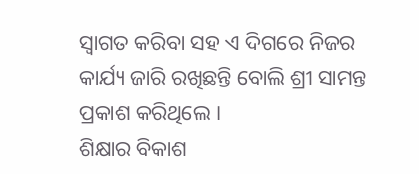ସ୍ବାଗତ କରିବା ସହ ଏ ଦିଗରେ ନିଜର କାର୍ଯ୍ୟ ଜାରି ରଖିଛନ୍ତି ବୋଲି ଶ୍ରୀ ସାମନ୍ତ ପ୍ରକାଶ କରିଥିଲେ ।
ଶିକ୍ଷାର ବିକାଶ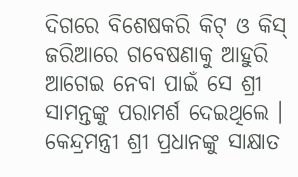ଦିଗରେ ବିଶେଷକରି କିଟ୍ ଓ କିସ୍ ଜରିଆରେ ଗବେଷଣାକୁ ଆହୁରି ଆଗେଇ ନେବା ପାଇଁ ସେ ଶ୍ରୀ ସାମନ୍ତଙ୍କୁ ପରାମର୍ଶ ଦେଇଥିଲେ । କେନ୍ଦ୍ରମନ୍ତ୍ରୀ ଶ୍ରୀ ପ୍ରଧାନଙ୍କୁ ସାକ୍ଷାତ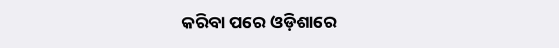କରିବା ପରେ ଓଡ଼ିଶାରେ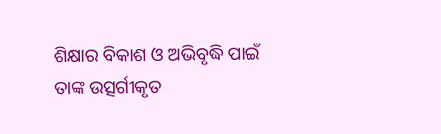ଶିକ୍ଷାର ବିକାଶ ଓ ଅଭିବୃଦ୍ଧି ପାଇଁ ତାଙ୍କ ଉତ୍ସର୍ଗୀକୃତ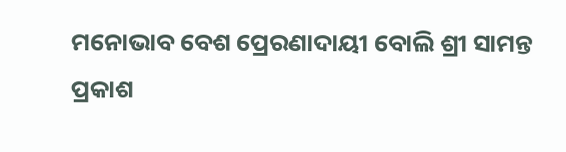ମନୋଭାବ ବେଶ ପ୍ରେରଣାଦାୟୀ ବୋଲି ଶ୍ରୀ ସାମନ୍ତ ପ୍ରକାଶ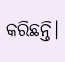କରିଛନ୍ତି।